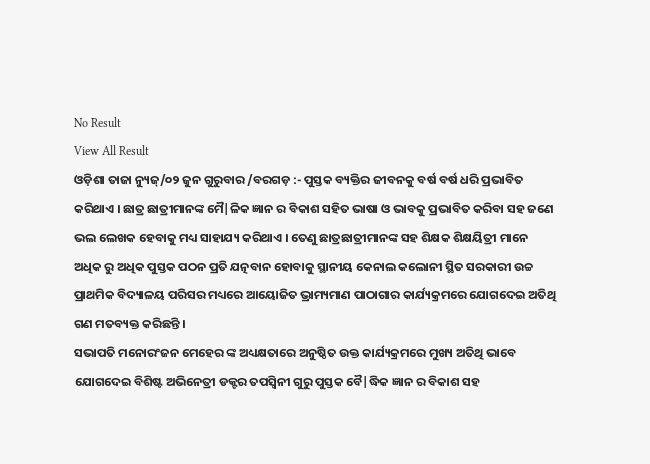No Result
View All Result
ଓଡ଼ିଶା ତାଜା ନ୍ୟୁଜ୍/୦୨ ଜୁନ ଗୁରୁବାର /ବରଗଡ଼ :- ପୁସ୍ତକ ବ୍ୟକ୍ତିର ଜୀବନକୁ ବର୍ଷ ବର୍ଷ ଧରି ପ୍ରଭାବିତ କରିଥାଏ । ଛାତ୍ର ଛାତ୍ରୀମାନଙ୍କ ମୈ|ଳିକ ଜ୍ଞାନ ର ବିକାଶ ସହିତ ଭାଷା ଓ ଭାବକୁ ପ୍ରଭାବିତ କରିବା ସହ ଜଣେ ଭଲ ଲେଖକ ହେବାକୁ ମଧ୍ୟ ସାହାଯ୍ୟ କରିଥାଏ । ତେଣୁ ଛାତ୍ରଛାତ୍ରୀମାନଙ୍କ ସହ ଶିକ୍ଷକ ଶିକ୍ଷୟିତ୍ରୀ ମାନେ ଅଧିକ ରୁ ଅଧିକ ପୁସ୍ତକ ପଠନ ପ୍ରତି ଯତ୍ନବାନ ହୋବାକୁ ସ୍ଥାନୀୟ କେନାଲ କଲୋନୀ ସ୍ଥିତ ସରକାରୀ ଉଚ୍ଚ ପ୍ରାଥମିକ ବିଦ୍ୟାଳୟ ପରିସର ମଧ୍ୟରେ ଆୟୋଜିତ ଭ୍ରାମ୍ୟମାଣ ପାଠାଗାର କାର୍ଯ୍ୟକ୍ରମରେ ଯୋଗଦେଇ ଅତିଥି ଗଣ ମତବ୍ୟକ୍ତ କରିଛନ୍ତି ।
ସଭାପତି ମନୋରଂଜନ ମେହେର ଙ୍କ ଅଧ୍ୟକ୍ଷତାରେ ଅନୁଷ୍ଠିତ ଉକ୍ତ କାର୍ଯ୍ୟକ୍ରମରେ ମୁଖ୍ୟ ଅତିଥି ଭାବେ ଯୋଗଦେଇ ବିଶିଷ୍ଟ ଅଭିନେତ୍ରୀ ଡକ୍ଟର ତପସ୍ଵିନୀ ଗୁରୁ ପୁସ୍ତକ ବୈ|ଦ୍ଧିକ ଜ୍ଞାନ ର ବିକାଶ ସହ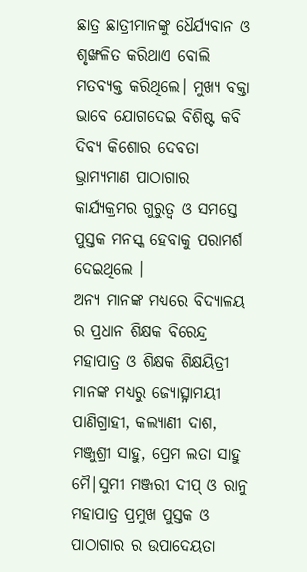ଛାତ୍ର ଛାତ୍ରୀମାନଙ୍କୁ ଧୈର୍ଯ୍ୟବାନ ଓ ଶୃଙ୍ଖଳିତ କରିଥାଏ ବୋଲି ମତବ୍ୟକ୍ତ କରିଥିଲେ। ମୁଖ୍ୟ ବକ୍ତା ଭାବେ ଯୋଗଦେଇ ବିଶିଷ୍ଟ କବି ଦିବ୍ୟ କିଶୋର ଦେବତା ଭ୍ରାମ୍ୟମାଣ ପାଠାଗାର କାର୍ଯ୍ୟକ୍ରମର ଗୁରୁତ୍ୱ ଓ ସମସ୍ତେ ପୁସ୍ତକ ମନସ୍କ ହେବାକୁ ପରାମର୍ଶ ଦେଇଥିଲେ ।
ଅନ୍ୟ ମାନଙ୍କ ମଧ୍ୟରେ ବିଦ୍ୟାଳୟ ର ପ୍ରଧାନ ଶିକ୍ଷକ ବିରେନ୍ଦ୍ର ମହାପାତ୍ର ଓ ଶିକ୍ଷକ ଶିକ୍ଷୟିତ୍ରୀ ମାନଙ୍କ ମଧ୍ୟରୁ ଜ୍ୟୋତ୍ସ୍ନାମୟୀ ପାଣିଗ୍ରାହୀ, କଲ୍ୟାଣୀ ଦାଶ, ମଞ୍ଜୁଶ୍ରୀ ସାହୁ, ପ୍ରେମ ଲତା ସାହୁ ମୈ|ସୁମୀ ମଞ୍ଜରୀ ଦୀପ୍ ଓ ରାନୁ ମହାପାତ୍ର ପ୍ରମୁଖ ପୁସ୍ତକ ଓ ପାଠାଗାର ର ଉପାଦେୟତା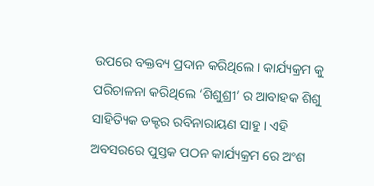ଉପରେ ବକ୍ତବ୍ୟ ପ୍ରଦାନ କରିଥିଲେ। କାର୍ଯ୍ୟକ୍ରମ କୁ ପରିଚାଳନା କରିଥିଲେ ‘ଶିଶୁଶ୍ରୀ’ ର ଆବାହକ ଶିଶୁ ସାହିତ୍ୟିକ ଡକ୍ଟର ରବିନାରାୟଣ ସାହୁ। ଏହି ଅବସରରେ ପୁସ୍ତକ ପଠନ କାର୍ଯ୍ୟକ୍ରମ ରେ ଅଂଶ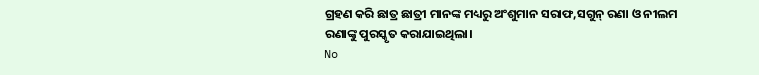ଗ୍ରହଣ କରି ଛାତ୍ର ଛାତ୍ରୀ ମାନଙ୍କ ମଧ୍ୟରୁ ଅଂଶୁମାନ ସରାଫ,ସଗୁନ୍ ରଣା ଓ ନୀଲମ ରଣାଙ୍କୁ ପୁରସ୍କୃତ କରାଯାଇଥିଲା।
No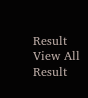Result
View All Result